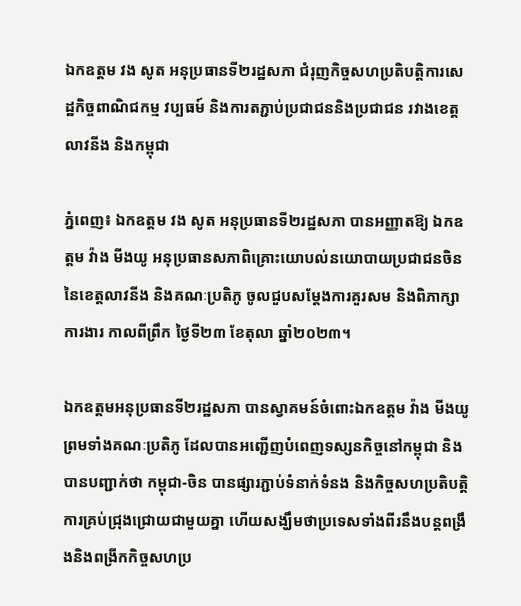ឯកឧត្តម វង សូត អនុប្រធានទី២រដ្ឋសភា ជំរុញកិច្ចសហប្រតិបត្តិការសេដ្ឋកិច្ចពាណិជកម្ម វប្បធម៍ និងការតភ្ជាប់ប្រជាជននិងប្រជាជន រវាងខេត្តលាវនីង និងកម្ពុជា

ភ្នំពេញ៖ ឯកឧត្តម វង សូត អនុប្រធានទី២រដ្ឋសភា បានអញ្ញាតឱ្យ ឯកឧត្តម វ៉ាង មីងយូ អនុប្រធានសភាពិគ្រោះយោបល់នយោបាយប្រជាជនចិន នៃខេត្តលាវនីង និងគណៈប្រតិភូ ចូលជួបសម្តែងការគួរសម និងពិភាក្សាការងារ កាលពីព្រឹក ថ្ងៃទី២៣ ខែតុលា ឆ្នាំ២០២៣។

ឯកឧត្តមអនុប្រធានទី២រដ្ឋសភា បានស្វាគមន៍ចំពោះឯកឧត្តម វ៉ាង មីងយូ ព្រមទាំងគណៈប្រតិភូ ដែលបានអញ្ជើញបំពេញទស្សនកិច្ចនៅកម្ពុជា និងបានបញ្ជាក់ថា កម្ពុជា-ចិន បានផ្សារភ្ជាប់ទំនាក់ទំនង និងកិច្ចសហប្រតិបត្តិការគ្រប់ជ្រុងជ្រោយជាមួយគ្នា ហើយសង្ឃឹមថាប្រទេសទាំងពីរនឹងបន្តពង្រឹងនិងពង្រីកកិច្ចសហប្រ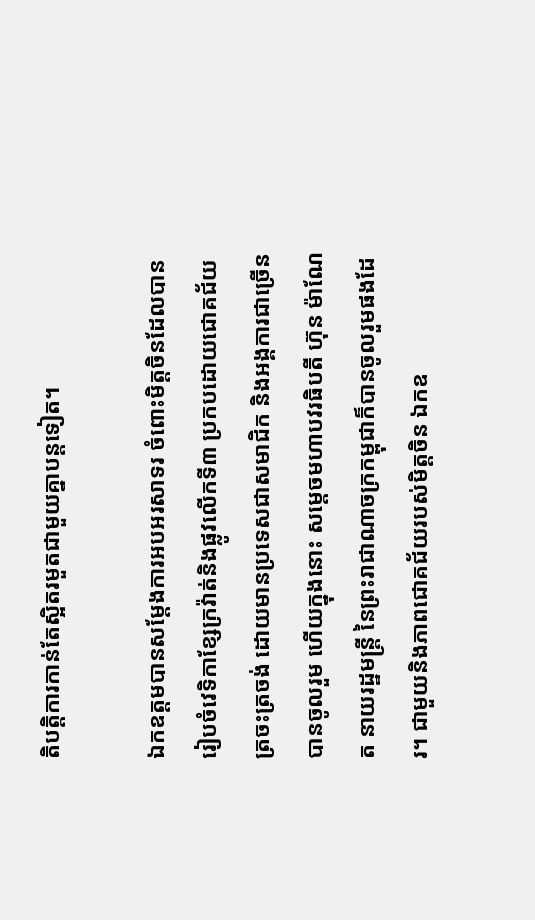តិបត្តិការកាន់តែស្អិតរមួតជាមួយគ្នាបន្តទៀត។

ឯកឧត្តមបានសម្តែងការអបអរសាទរ ចំពោះមិត្តចិនដែលបានរៀបចំវេទិកាខ្សែក្រវ៉ាត់និងផ្លូវលើកទី៣ ប្រកបដោយជោគជ័យត្រចះត្រចង់ ដោយមានប្រទេសជាសមាជិក និងអង្គការជាច្រើនបានចូលរួម ហើយក្នុងនោះ សម្តេចមហាបវរធិបតី ហ៊ុន ម៉ាណែត នាយរដ្ឋមន្ត្រី នៃព្រះរាជាណាចក្រកម្ពុជាក៏បានចូលរួមផងដែរ។ ជាមួយនិងភាពជោគជ័យរបស់មិត្តចិន ឯកឧ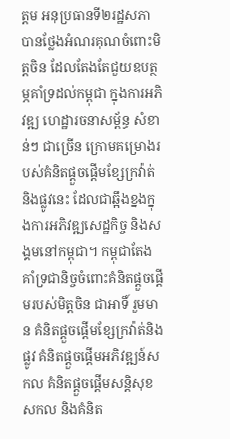ត្តម អនុប្រធានទី២រដ្ឋសភា បានថ្លែងអំណរគុណចំពោះមិត្តចិន ដែលតែងតែជួយឧបត្ថម្ភគាំទ្រដល់កម្ពុជា ក្នុងការអភិវឌ្ឍ ហេដ្ឋារចនាសម្ព័ន្ធ សំខាន់ៗ ជាច្រើន ក្រោមគម្រោងរបស់គំនិតផ្តួចផ្តើមខ្សែក្រវ៉ាត់ និងផ្លូវនេះ ដែលជាឆ្អឹងខ្នងក្នុងការអភិវឌ្ឍសេដ្ឋកិច្ច និងសង្គមនៅកម្ពុជា។ កម្ពុជាតែង គាំទ្រជានិច្ចចំពោះគំនិតផ្តួចផ្តើមរបស់មិត្តចិន ជាអាទិ៍ រួមមាន គំនិតផ្តួចផ្តើមខ្សែក្រវ៉ាត់និងផ្លូវ គំនិតផ្តួចផ្តើមអភិវឌ្ឍន៍សកល គំនិតផ្តួចផ្តើមសន្តិសុខសកល និងគំនិត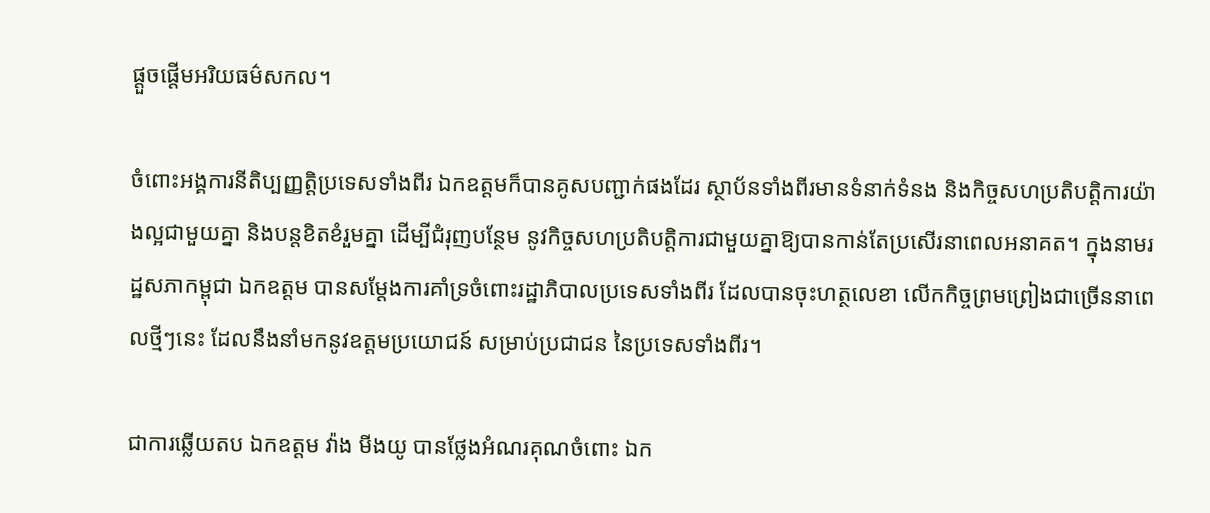ផ្តួចផ្តើមអរិយធម៌សកល។

ចំពោះអង្គការនីតិប្បញ្ញត្តិប្រទេសទាំងពីរ ឯកឧត្តមក៏បានគូសបញ្ជាក់ផងដែរ ស្ថាប័នទាំងពីរមានទំនាក់ទំនង និងកិច្ចសហប្រតិបត្តិការយ៉ាងល្អជាមួយគ្នា និងបន្តខិតខំរួមគ្នា ដើម្បីជំរុញបន្ថែម នូវកិច្ចសហប្រតិបត្តិការជាមួយគ្នាឱ្យបានកាន់តែប្រសើរនាពេលអនាគត។ ក្នុងនាមរដ្ឋសភាកម្ពុជា ឯកឧត្តម បានសម្តែងការគាំទ្រចំពោះរដ្ឋាភិបាលប្រទេសទាំងពីរ ដែលបានចុះហត្ថលេខា លើកកិច្ចព្រមព្រៀងជាច្រើននាពេលថ្មីៗនេះ ដែលនឹងនាំមកនូវឧត្តមប្រយោជន៍ សម្រាប់ប្រជាជន នៃប្រទេសទាំងពីរ។

ជាការឆ្លើយតប ឯកឧត្តម វ៉ាង មីងយូ បានថ្លែងអំណរគុណចំពោះ ឯក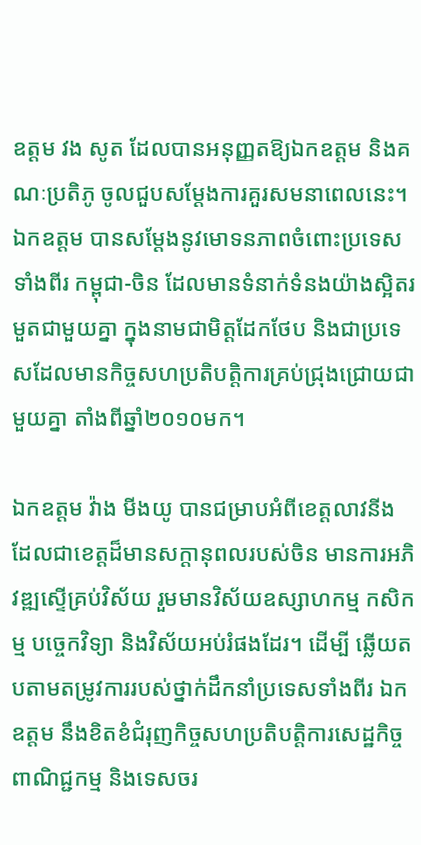ឧត្តម វង សូត ដែលបានអនុញ្ញតឱ្យឯកឧត្តម និងគណៈប្រតិភូ ចូលជួបសម្តែងការគួរសមនាពេលនេះ។ ឯកឧត្តម បានសម្តែងនូវមោទនភាពចំពោះប្រទេសទាំងពីរ កម្ពុជា-ចិន ដែលមានទំនាក់ទំនងយ៉ាងស្អិតរមួតជាមួយគ្នា ក្នុងនាមជាមិត្តដែកថែប និងជាប្រទេសដែលមានកិច្ចសហប្រតិបត្តិការគ្រប់ជ្រុងជ្រោយជាមួយគ្នា តាំងពីឆ្នាំ២០១០មក។

ឯកឧត្តម វ៉ាង មីងយូ បានជម្រាបអំពីខេត្តលាវនីង ដែលជាខេត្តដ៏មានសក្តានុពលរបស់ចិន មានការអភិវឌ្ឍស្ទើគ្រប់វិស័យ រួមមានវិស័យឧស្សាហកម្ម កសិកម្ម បច្ចេកវិទ្យា និងវិស័យអប់រំផងដែរ។ ដើម្បី ឆ្លើយតបតាមតម្រូវការរបស់ថ្នាក់ដឹកនាំប្រទេសទាំងពីរ ឯកឧត្តម នឹងខិតខំជំរុញកិច្ចសហប្រតិបត្តិការសេដ្ឋកិច្ចពាណិជ្ជកម្ម និងទេសចរ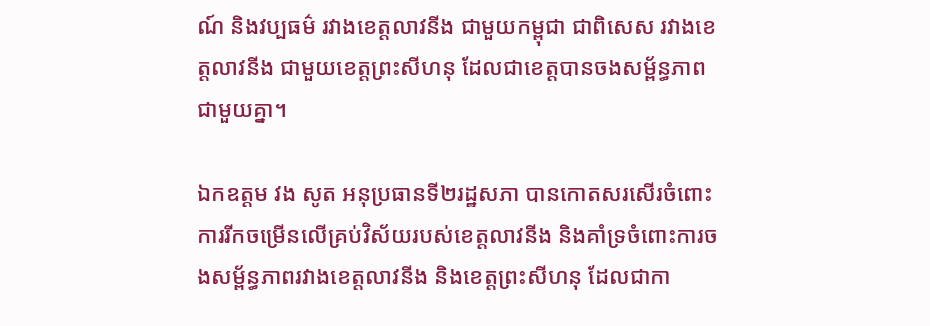ណ៍ និងវប្បធម៌ រវាងខេត្តលាវនីង ជាមួយកម្ពុជា ជាពិសេស រវាងខេត្តលាវនីង ជាមួយខេត្តព្រះសីហនុ ដែលជាខេត្តបានចងសម្ព័ន្ធភាពជាមួយគ្នា។

ឯកឧត្តម វង សូត អនុប្រធានទី២រដ្ឋសភា បានកោតសរសើរចំពោះការរីកចម្រើនលើគ្រប់វិស័យរបស់ខេត្តលាវនីង និងគាំទ្រចំពោះការចងសម្ព័ន្ធភាពរវាងខេត្តលាវនីង និងខេត្តព្រះសីហនុ ដែលជាកា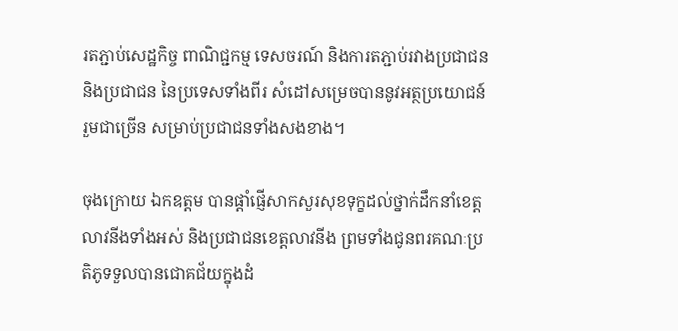រតភ្ជាប់សេដ្ឋកិច្ច ពាណិជ្ជកម្ម ទេសចរណ៍ និងការតភ្ជាប់រវាងប្រជាជន និងប្រជាជន នៃប្រទេសទាំងពីរ សំដៅសម្រេចបាននូវអត្ថប្រយោជន៍ រួមជាច្រើន សម្រាប់ប្រជាជនទាំងសងខាង។

ចុងក្រោយ ឯកឧត្តម បានផ្តាំផ្ញើសាកសួរសុខទុក្ខដល់ថ្នាក់ដឹកនាំខេត្តលាវនីងទាំងអស់ និងប្រជាជនខេត្តលាវនីង ព្រមទាំងជូនពរគណៈប្រតិភូទទួលបានជោគជ័យក្នុងដំ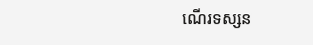ណើរទស្សន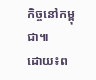កិច្ចនៅកម្ពុជា៕
ដោយ៖ព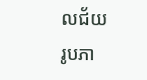លជ័យ
រូបភា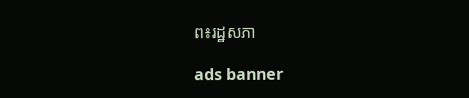ព៖រដ្ឋសភា

ads banner